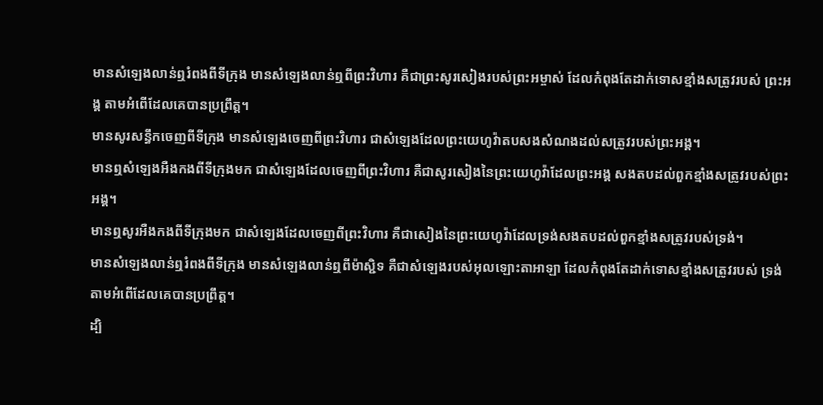មានសំឡេងលាន់ឮរំពងពីទីក្រុង មានសំឡេងលាន់ឮពីព្រះវិហារ គឺជាព្រះសូរសៀងរបស់ព្រះអម្ចាស់ ដែលកំពុងតែដាក់ទោសខ្មាំងសត្រូវរបស់ ព្រះអង្គ តាមអំពើដែលគេបានប្រព្រឹត្ត។
មានសូរសន្ធឹកចេញពីទីក្រុង មានសំឡេងចេញពីព្រះវិហារ ជាសំឡេងដែលព្រះយេហូវ៉ាតបសងសំណងដល់សត្រូវរបស់ព្រះអង្គ។
មានឮសំឡេងអឺងកងពីទីក្រុងមក ជាសំឡេងដែលចេញពីព្រះវិហារ គឺជាសូរសៀងនៃព្រះយេហូវ៉ាដែលព្រះអង្គ សងតបដល់ពួកខ្មាំងសត្រូវរបស់ព្រះអង្គ។
មានឮសូរអឺងកងពីទីក្រុងមក ជាសំឡេងដែលចេញពីព្រះវិហារ គឺជាសៀងនៃព្រះយេហូវ៉ាដែលទ្រង់សងតបដល់ពួកខ្មាំងសត្រូវរបស់ទ្រង់។
មានសំឡេងលាន់ឮរំពងពីទីក្រុង មានសំឡេងលាន់ឮពីម៉ាស្ជិទ គឺជាសំឡេងរបស់អុលឡោះតាអាឡា ដែលកំពុងតែដាក់ទោសខ្មាំងសត្រូវរបស់ ទ្រង់ តាមអំពើដែលគេបានប្រព្រឹត្ត។
ដ្បិ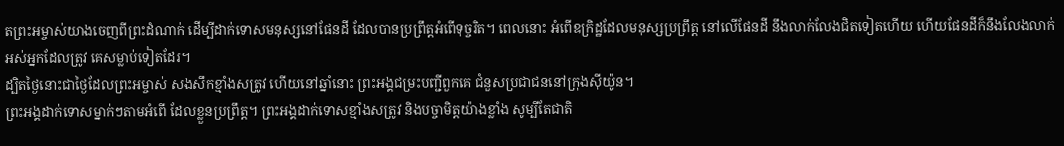តព្រះអម្ចាស់យាងចេញពីព្រះដំណាក់ ដើម្បីដាក់ទោសមនុស្សនៅផែនដី ដែលបានប្រព្រឹត្តអំពើទុច្ចរិត។ ពេលនោះ អំពើឧក្រិដ្ឋដែលមនុស្សប្រព្រឹត្ត នៅលើផែនដី នឹងលាក់លែងជិតទៀតហើយ ហើយផែនដីក៏នឹងលែងលាក់អស់អ្នកដែលត្រូវ គេសម្លាប់ទៀតដែរ។
ដ្បិតថ្ងៃនោះជាថ្ងៃដែលព្រះអម្ចាស់ សងសឹកខ្មាំងសត្រូវ ហើយនៅឆ្នាំនោះ ព្រះអង្គជម្រះបញ្ជីពួកគេ ជំនួសប្រជាជននៅក្រុងស៊ីយ៉ូន។
ព្រះអង្គដាក់ទោសម្នាក់ៗតាមអំពើ ដែលខ្លួនប្រព្រឹត្ត។ ព្រះអង្គដាក់ទោសខ្មាំងសត្រូវ និងបច្ចាមិត្តយ៉ាងខ្លាំង សូម្បីតែជាតិ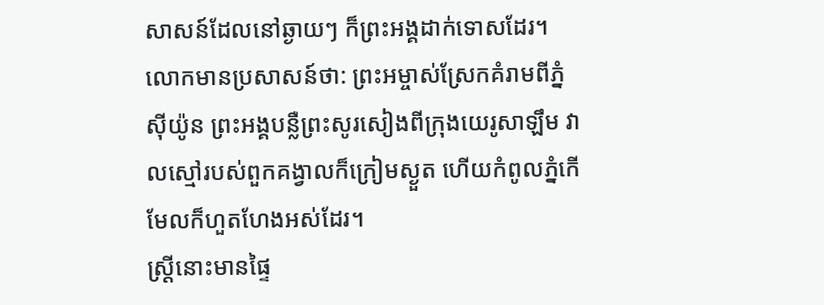សាសន៍ដែលនៅឆ្ងាយៗ ក៏ព្រះអង្គដាក់ទោសដែរ។
លោកមានប្រសាសន៍ថា: ព្រះអម្ចាស់ស្រែកគំរាមពីភ្នំស៊ីយ៉ូន ព្រះអង្គបន្លឺព្រះសូរសៀងពីក្រុងយេរូសាឡឹម វាលស្មៅរបស់ពួកគង្វាលក៏ក្រៀមស្ងួត ហើយកំពូលភ្នំកើមែលក៏ហួតហែងអស់ដែរ។
ស្ត្រីនោះមានផ្ទៃ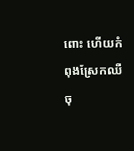ពោះ ហើយកំពុងស្រែកឈឺចុ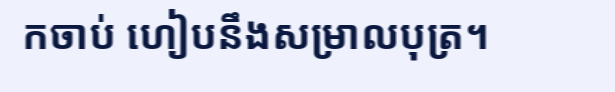កចាប់ ហៀបនឹងសម្រាលបុត្រ។